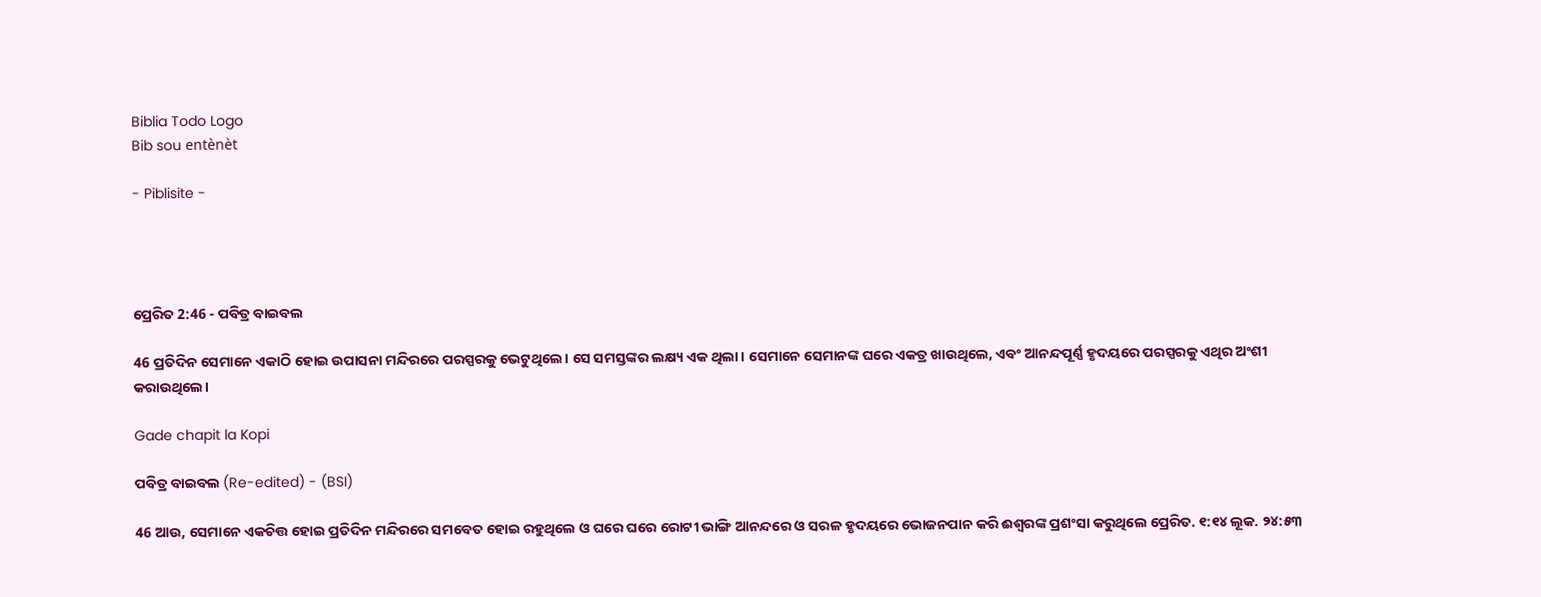Biblia Todo Logo
Bib sou entènèt

- Piblisite -




ପ୍ରେରିତ 2:46 - ପବିତ୍ର ବାଇବଲ

46 ପ୍ରତିଦିନ ସେମାନେ ଏକାଠି ହୋଇ ଉପାସନା ମନ୍ଦିରରେ ପରସ୍ପରକୁ ଭେଟୁଥିଲେ। ସେ ସମସ୍ତଙ୍କର ଲକ୍ଷ୍ୟ ଏକ ଥିଲା। ସେମାନେ ସେମାନଙ୍କ ଘରେ ଏକତ୍ର ଖାଉଥିଲେ, ଏବଂ ଆନନ୍ଦପୂର୍ଣ୍ଣ ହୃଦୟରେ ପରସ୍ପରକୁ ଏଥିର ଅଂଶୀ କରାଉଥିଲେ।

Gade chapit la Kopi

ପବିତ୍ର ବାଇବଲ (Re-edited) - (BSI)

46 ଆଉ, ସେମାନେ ଏକଚିତ୍ତ ହୋଇ ପ୍ରତିଦିନ ମନ୍ଦିରରେ ସମବେତ ହୋଇ ରହୁଥିଲେ ଓ ଘରେ ଘରେ ରୋଟୀ ଭାଙ୍ଗି ଆନନ୍ଦରେ ଓ ସରଳ ହୃଦୟରେ ଭୋଜନପାନ କରି ଈଶ୍ଵରଙ୍କ ପ୍ରଶଂସା କରୁଥିଲେ ପ୍ରେରିତ. ୧:୧୪ ଲୂକ. ୨୪:୫୩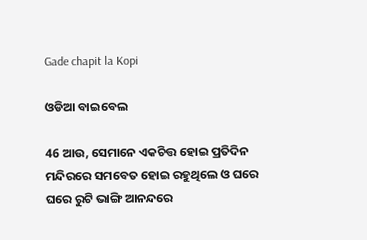Gade chapit la Kopi

ଓଡିଆ ବାଇବେଲ

46 ଆଉ, ସେମାନେ ଏକଚିତ୍ତ ହୋଇ ପ୍ରତିଦିନ ମନ୍ଦିରରେ ସମବେତ ହୋଇ ରହୁଥିଲେ ଓ ଘରେ ଘରେ ରୁଟି ଭାଙ୍ଗି ଆନନ୍ଦରେ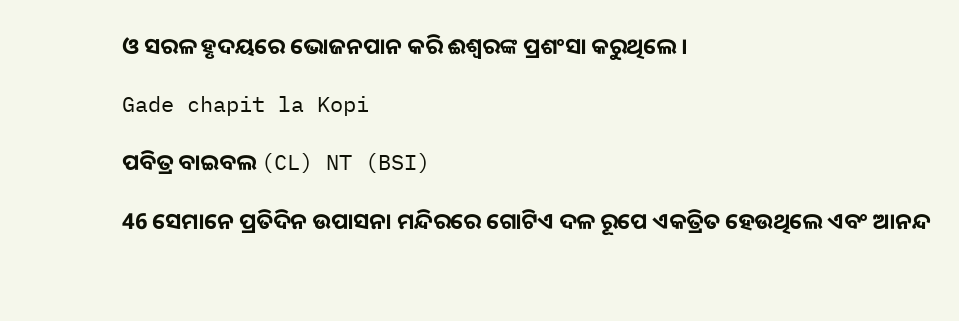ଓ ସରଳ ହୃଦୟରେ ଭୋଜନପାନ କରି ଈଶ୍ୱରଙ୍କ ପ୍ରଶଂସା କରୁଥିଲେ ।

Gade chapit la Kopi

ପବିତ୍ର ବାଇବଲ (CL) NT (BSI)

46 ସେମାନେ ପ୍ରତିଦିନ ଉପାସନା ମନ୍ଦିରରେ ଗୋଟିଏ ଦଳ ରୂପେ ଏକତ୍ରିତ ହେଉଥିଲେ ଏବଂ ଆନନ୍ଦ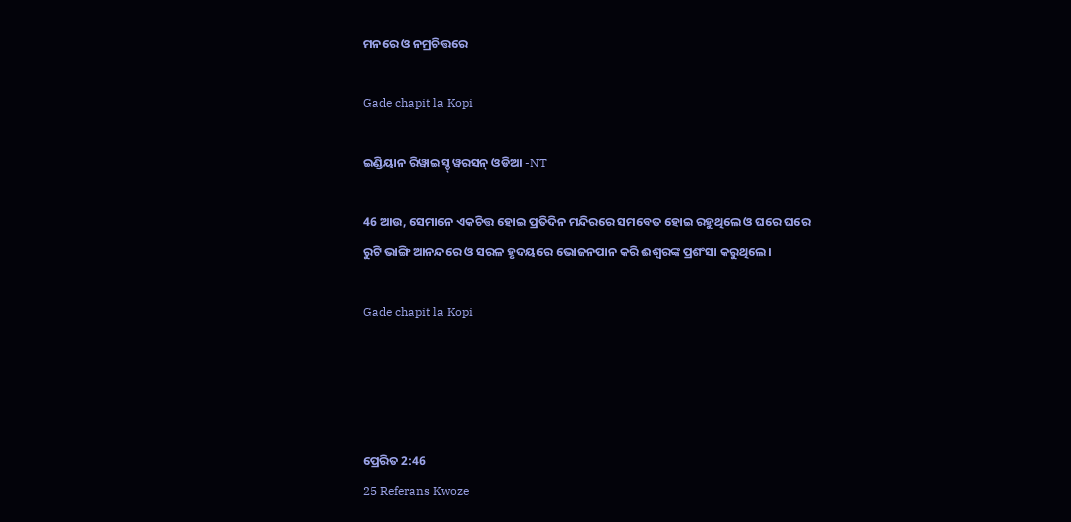ମନରେ ଓ ନମ୍ରଚିତ୍ତରେ

Gade chapit la Kopi

ଇଣ୍ଡିୟାନ ରିୱାଇସ୍ଡ୍ ୱରସନ୍ ଓଡିଆ -NT

46 ଆଉ, ସେମାନେ ଏକଚିତ୍ତ ହୋଇ ପ୍ରତିଦିନ ମନ୍ଦିରରେ ସମବେତ ହୋଇ ରହୁଥିଲେ ଓ ଘରେ ଘରେ ରୁଟି ଭାଙ୍ଗି ଆନନ୍ଦରେ ଓ ସରଳ ହୃଦୟରେ ଭୋଜନପାନ କରି ଈଶ୍ବରଙ୍କ ପ୍ରଶଂସା କରୁଥିଲେ।

Gade chapit la Kopi




ପ୍ରେରିତ 2:46
25 Referans Kwoze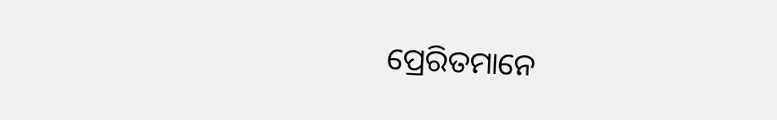ପ୍ରେରିତମାନେ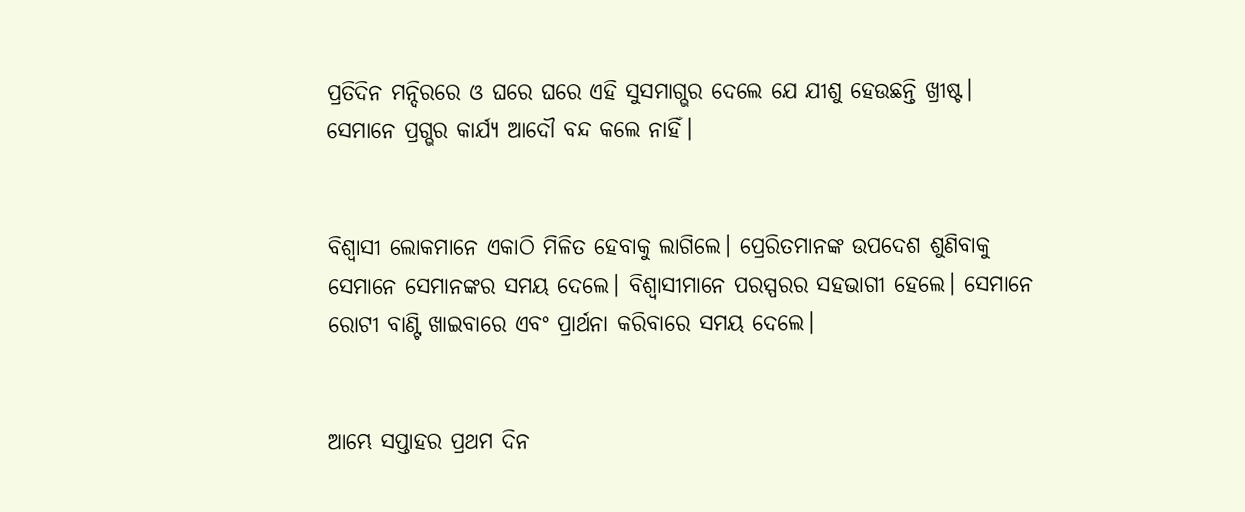ପ୍ରତିଦିନ ମନ୍ଦିରରେ ଓ ଘରେ ଘରେ ଏହି ସୁସମାଗ୍ଭର ଦେଲେ ଯେ ଯୀଶୁ ହେଉଛନ୍ତି ଖ୍ରୀଷ୍ଟ। ସେମାନେ ପ୍ରଗ୍ଭର କାର୍ଯ୍ୟ ଆଦୌ ବନ୍ଦ କଲେ ନାହିଁ।


ବିଶ୍ୱାସୀ ଲୋକମାନେ ଏକାଠି ମିଳିତ ହେବାକୁ ଲାଗିଲେ। ପ୍ରେରିତମାନଙ୍କ ଉପଦେଶ ଶୁଣିବାକୁ ସେମାନେ ସେମାନଙ୍କର ସମୟ ଦେଲେ। ବିଶ୍ୱାସୀମାନେ ପରସ୍ପରର ସହଭାଗୀ ହେଲେ। ସେମାନେ ରୋଟୀ ବାଣ୍ଟି ଖାଇବାରେ ଏବଂ ପ୍ରାର୍ଥନା କରିବାରେ ସମୟ ଦେଲେ।


ଆମ୍ଭେ ସପ୍ତାହର ପ୍ରଥମ ଦିନ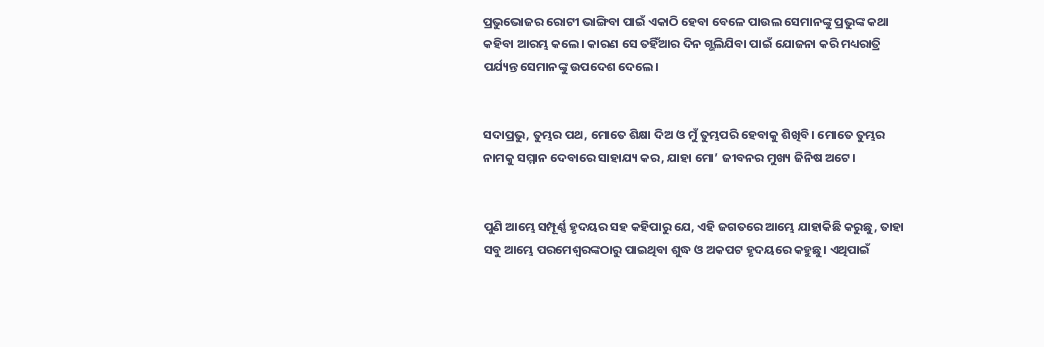ପ୍ରଭୁଭୋଜର ରୋଟୀ ଭାଙ୍ଗିବା ପାଇଁ ଏକାଠି ହେବା ବେଳେ ପାଉଲ ସେମାନଙ୍କୁ ପ୍ରଭୁଙ୍କ କଥା କହିବା ଆରମ୍ଭ କଲେ। କାରଣ ସେ ତହିଁଆର ଦିନ ଗ୍ଭଲିଯିବା ପାଇଁ ଯୋଜନା କରି ମଧ୍ୟରାତ୍ରି ପର୍ଯ୍ୟନ୍ତ ସେମାନଙ୍କୁ ଉପଦେଶ ଦେଲେ।


ସଦାପ୍ରଭୁ, ତୁମ୍ଭର ପଥ, ମୋତେ ଶିକ୍ଷା ଦିଅ ଓ ମୁଁ ତୁମ୍ଭପରି ହେବାକୁ ଶିଖିବି। ମୋତେ ତୁମ୍ଭର ନାମକୁ ସମ୍ମାନ ଦେବାରେ ସାହାଯ୍ୟ କର, ଯାହା ମୋ’ ଜୀବନର ମୁଖ୍ୟ ଜିନିଷ ଅଟେ।


ପୁଣି ଆମ୍ଭେ ସମ୍ପୂର୍ଣ୍ଣ ହୃଦୟର ସହ କହିପାରୁ ଯେ, ଏହି ଜଗତରେ ଆମ୍ଭେ ଯାହାକିଛି କରୁଛୁ, ତାହା ସବୁ ଆମ୍ଭେ ପରମେଶ୍ୱରଙ୍କଠାରୁ ପାଇଥିବା ଶୁଦ୍ଧ ଓ ଅକପଟ ହୃଦୟରେ କହୁଛୁ। ଏଥିପାଇଁ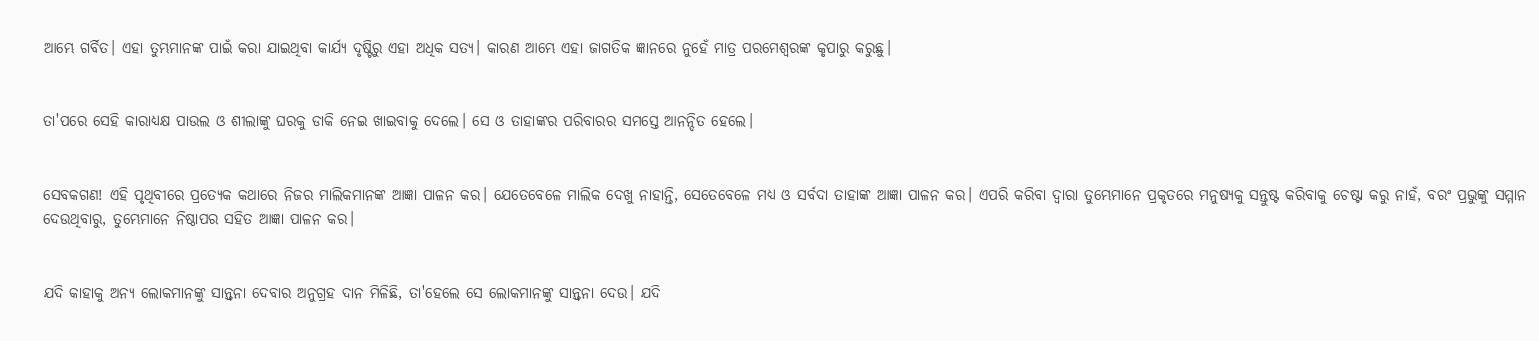ଆମ୍ଭେ ଗର୍ବିତ। ଏହା ତୁମ୍ଭମାନଙ୍କ ପାଇଁ କରା ଯାଇଥିବା କାର୍ଯ୍ୟ ଦୃଷ୍ଟିରୁ ଏହା ଅଧିକ ସତ୍ୟ। କାରଣ ଆମ୍ଭେ ଏହା ଜାଗତିକ ଜ୍ଞାନରେ ନୁହେଁ ମାତ୍ର ପରମେଶ୍ୱରଙ୍କ କୃପାରୁ କରୁଛୁ।


ତା'ପରେ ସେହି କାରାଧ୍ୟକ୍ଷ ପାଉଲ ଓ ଶୀଲାଙ୍କୁ ଘରକୁ ଡାକି ନେଇ ଖାଇବାକୁ ଦେଲେ। ସେ ଓ ତାହାଙ୍କର ପରିବାରର ସମସ୍ତେ ଆନନ୍ଦିତ ହେଲେ।


ସେବକଗଣ! ଏହି ପୃଥିବୀରେ ପ୍ରତ୍ୟେକ କଥାରେ ନିଜର ମାଲିକମାନଙ୍କ ଆଜ୍ଞା ପାଳନ କର। ଯେତେବେଳେ ମାଲିକ ଦେଖୁ ନାହାନ୍ତି, ସେତେବେଳେ ମଧ୍ୟ ଓ ସର୍ବଦା ତାହାଙ୍କ ଆଜ୍ଞା ପାଳନ କର। ଏପରି କରିବା ଦ୍ୱାରା ତୁମ୍ଭେମାନେ ପ୍ରକୃତରେ ମନୁଷ୍ୟକୁ ସନ୍ତୁଷ୍ଟ କରିବାକୁ ଚେଷ୍ଟା କରୁ ନାହଁ, ବରଂ ପ୍ରଭୁଙ୍କୁ ସମ୍ମାନ ଦେଉଥିବାରୁ, ତୁମ୍ଭେମାନେ ନିଷ୍ଠାପର ସହିତ ଆଜ୍ଞା ପାଳନ କର।


ଯଦି କାହାକୁ ଅନ୍ୟ ଲୋକମାନଙ୍କୁ ସାନ୍ତ୍ୱନା ଦେବାର ଅନୁଗ୍ରହ ଦାନ ମିଳିଛି, ତା'ହେଲେ ସେ ଲୋକମାନଙ୍କୁ ସାନ୍ତ୍ୱନା ଦେଉ। ଯଦି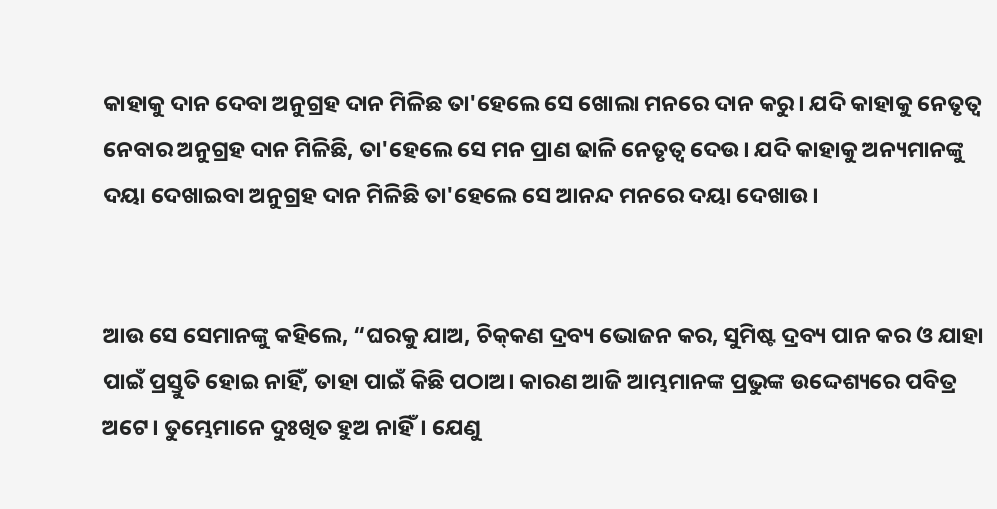କାହାକୁ ଦାନ ଦେବା ଅନୁଗ୍ରହ ଦାନ ମିଳିଛ ତା'ହେଲେ ସେ ଖୋଲା ମନରେ ଦାନ କରୁ। ଯଦି କାହାକୁ ନେତୃତ୍ୱ ନେବାର ଅନୁଗ୍ରହ ଦାନ ମିଳିଛି, ତା'ହେଲେ ସେ ମନ ପ୍ରାଣ ଢାଳି ନେତୃତ୍ୱ ଦେଉ। ଯଦି କାହାକୁ ଅନ୍ୟମାନଙ୍କୁ ଦୟା ଦେଖାଇବା ଅନୁଗ୍ରହ ଦାନ ମିଳିଛି ତା'ହେଲେ ସେ ଆନନ୍ଦ ମନରେ ଦୟା ଦେଖାଉ।


ଆଉ ସେ ସେମାନଙ୍କୁ କହିଲେ, “ଘରକୁ ଯାଅ, ଚି‌କ୍‌କଣ ଦ୍ରବ୍ୟ ଭୋଜନ କର, ସୁମିଷ୍ଟ ଦ୍ରବ୍ୟ ପାନ କର ଓ ଯାହା ପାଇଁ ପ୍ରସ୍ତୁତି ହୋଇ ନାହିଁ, ତାହା ପାଇଁ କିଛି ପଠାଅ। କାରଣ ଆଜି ଆମ୍ଭମାନଙ୍କ ପ୍ରଭୁଙ୍କ ଉଦ୍ଦେଶ୍ୟରେ ପବିତ୍ର ଅଟେ। ତୁମ୍ଭେମାନେ ଦୁଃଖିତ ହୁଅ ନାହିଁ। ଯେଣୁ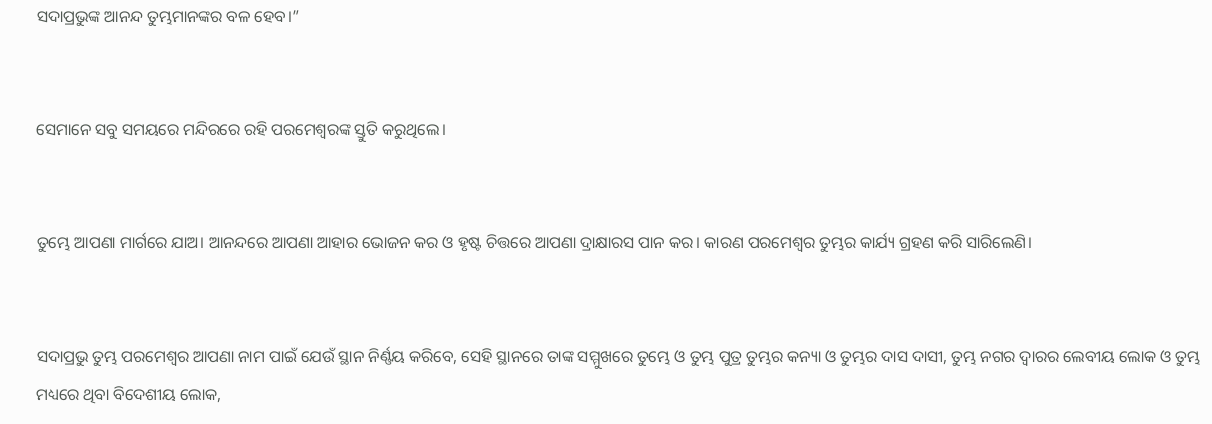ସଦାପ୍ରଭୁଙ୍କ ଆନନ୍ଦ ତୁମ୍ଭମାନଙ୍କର ବଳ ହେବ।”


ସେମାନେ ସବୁ ସମୟରେ ମନ୍ଦିରରେ ରହି ପରମେଶ୍ୱରଙ୍କ ସ୍ତୁତି କରୁଥିଲେ।


ତୁମ୍ଭେ ଆପଣା ମାର୍ଗରେ ଯାଅ। ଆନନ୍ଦରେ ଆପଣା ଆହାର ଭୋଜନ କର ଓ ହୃଷ୍ଟ ଚିତ୍ତରେ ଆପଣା ଦ୍ରାକ୍ଷାରସ ପାନ କର। କାରଣ ପରମେଶ୍ୱର ତୁମ୍ଭର କାର୍ଯ୍ୟ ଗ୍ରହଣ କରି ସାରିଲେଣି।


ସଦାପ୍ରଭୁ ତୁମ୍ଭ ପରମେଶ୍ୱର ଆପଣା ନାମ ପାଇଁ ଯେଉଁ ସ୍ଥାନ ନିର୍ଣ୍ଣୟ କରିବେ, ସେହି ସ୍ଥାନରେ ତାଙ୍କ ସମ୍ମୁଖରେ ତୁମ୍ଭେ ଓ ତୁମ୍ଭ ପୁତ୍ର ତୁମ୍ଭର କନ୍ୟା ଓ ତୁମ୍ଭର ଦାସ ଦାସୀ, ତୁମ୍ଭ ନଗର ଦ୍ୱାରର ଲେବୀୟ ଲୋକ ଓ ତୁମ୍ଭ ମଧ୍ୟରେ ଥିବା ବିଦେଶୀୟ ଲୋକ,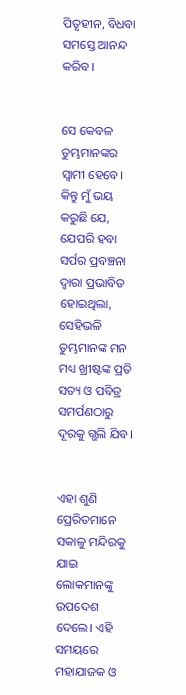ପିତୃହୀନ, ବିଧବା ସମସ୍ତେ ଆନନ୍ଦ କରିବ।


ସେ କେବଳ ତୁମ୍ଭମାନଙ୍କର ସ୍ୱାମୀ ହେବେ। କିନ୍ତୁ ମୁଁ ଭୟ କରୁଛି ଯେ, ଯେପରି ହବା ସର୍ପର ପ୍ରବଞ୍ଚନା ଦ୍ୱାରା ପ୍ରଭାବିତ ହୋଇଥିଲା, ସେହିଭଳି ତୁମ୍ଭମାନଙ୍କ ମନ ମଧ୍ୟ ଖ୍ରୀଷ୍ଟଙ୍କ ପ୍ରତି ସତ୍ୟ ଓ ପବିତ୍ର ସମର୍ପଣଠାରୁ ଦୂରକୁ ଗ୍ଭଲି ଯିବ।


ଏହା ଶୁଣି ପ୍ରେରିତମାନେ ସକାଳୁ ମନ୍ଦିରକୁ ଯାଇ ଲୋକମାନଙ୍କୁ ଉପଦେଶ ଦେଲେ। ଏହି ସମୟରେ ମହାଯାଜକ ଓ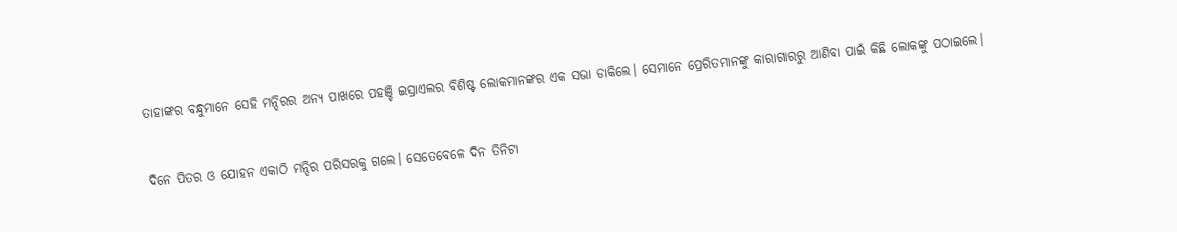ତାହାଙ୍କର ବନ୍ଧୁମାନେ ସେହି ମନ୍ଦିରର ଅନ୍ୟ ପାଖରେ ପହଞ୍ଚି ଇସ୍ରାଏଲର ବିଶିଷ୍ଟ ଲୋକମାନଙ୍କର ଏକ ସଭା ଡାକିଲେ। ସେମାନେ ପ୍ରେରିତମାନଙ୍କୁ କାରାଗାରରୁ ଆଣିବା ପାଇଁ କିଛି ଲୋକଙ୍କୁ ପଠାଇଲେ।


ଦିନେ ପିତର ଓ ଯୋହନ ଏକାଠି ମନ୍ଦିର ପରିସରକୁ ଗଲେ। ସେତେବେଳେ ଦିନ ତିନିଟା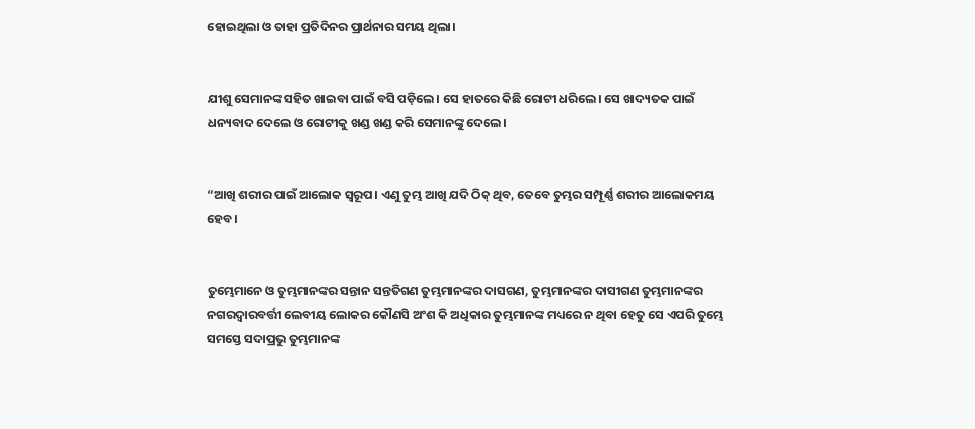ହୋଇଥିଲା ଓ ତାହା ପ୍ରତିଦିନର ପ୍ରାର୍ଥନାର ସମୟ ଥିଲା।


ଯୀଶୁ ସେମାନଙ୍କ ସହିତ ଖାଇବା ପାଇଁ ବସି ପଡ଼ିଲେ। ସେ ହାତରେ କିଛି ରୋଟୀ ଧରିଲେ। ସେ ଖାଦ୍ୟତକ ପାଇଁ ଧନ୍ୟବାଦ ଦେଲେ ଓ ରୋଟୀକୁ ଖଣ୍ଡ ଖଣ୍ଡ କରି ସେମାନଙ୍କୁ ଦେଲେ।


“ଆଖି ଶରୀର ପାଇଁ ଆଲୋକ ସ୍ୱରୂପ। ଏଣୁ ତୁମ୍ଭ ଆଖି ଯଦି ଠିକ୍ ଥିବ, ତେବେ ତୁମ୍ଭର ସମ୍ପୂର୍ଣ୍ଣ ଶରୀର ଆଲୋକମୟ ହେବ।


ତୁମ୍ଭେମାନେ ଓ ତୁମ୍ଭମାନଙ୍କର ସନ୍ତାନ ସନ୍ତତିଗଣ ତୁମ୍ଭମାନଙ୍କର ଦାସଗଣ, ତୁମ୍ଭମାନଙ୍କର ଦାସୀଗଣ ତୁମ୍ଭମାନଙ୍କର ନଗରଦ୍ୱାରବର୍ତ୍ତୀ ଲେବୀୟ ଲୋକର କୌଣସି ଅଂଶ କି ଅଧିକାର ତୁମ୍ଭମାନଙ୍କ ମଧ୍ୟରେ ନ ଥିବା ହେତୁ ସେ ଏପରି ତୁମ୍ଭେ ସମସ୍ତେ ସଦାପ୍ରଭୁ ତୁମ୍ଭମାନଙ୍କ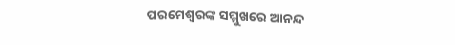ପରମେଶ୍ୱରଙ୍କ ସମ୍ମୁଖରେ ଆନନ୍ଦ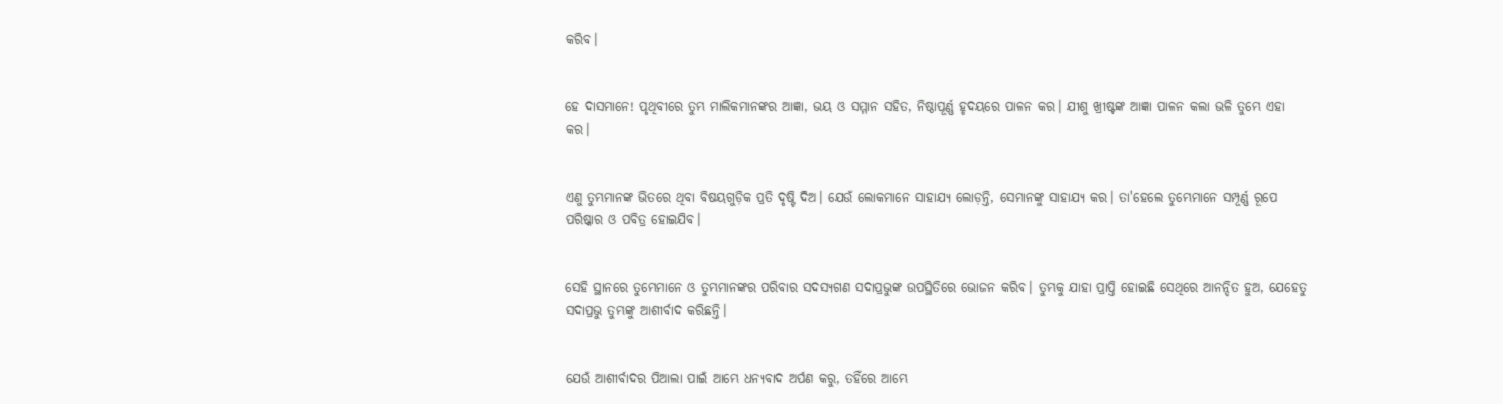କରିବ।


ହେ ଦାସମାନେ! ପୃଥିବୀରେ ତୁମ୍ଭ ମାଲିକମାନଙ୍କର ଆଜ୍ଞା, ଭୟ ଓ ସମ୍ମାନ ସହିତ, ନିଷ୍ଠାପୂର୍ଣ୍ଣ ହୃଦୟରେ ପାଳନ କର। ଯୀଶୁ ଖ୍ରୀଷ୍ଟଙ୍କ ଆଜ୍ଞା ପାଳନ କଲା ଭଳି ତୁମ୍ଭେ ଏହା କର।


ଏଣୁ ତୁମ୍ଭମାନଙ୍କ ଭିତରେ ଥିବା ବିଷୟଗୁଡ଼ିକ ପ୍ରତି ଦୃଷ୍ଟି ଦିଅ। ଯେଉଁ ଲୋକମାନେ ସାହାଯ୍ୟ ଲୋଡ଼ନ୍ତି, ସେମାନଙ୍କୁ ସାହାଯ୍ୟ କର। ତା'ହେଲେ ତୁମ୍ଭେମାନେ ସମ୍ପୂର୍ଣ୍ଣ ରୂପେ ପରିଷ୍କାର ଓ ପବିତ୍ର ହୋଇଯିବ।


ସେହି ସ୍ଥାନରେ ତୁମ୍ଭେମାନେ ଓ ତୁମ୍ଭମାନଙ୍କର ପରିବାର ସଦସ୍ୟଗଣ ସଦାପ୍ରଭୁଙ୍କ ଉପସ୍ଥିତିରେ ଭୋଜନ କରିବ। ତୁମ୍ଭକୁ ଯାହା ପ୍ରାପ୍ତି ହୋଇଛି ସେଥିରେ ଆନନ୍ଦିତ ହୁଅ, ଯେହେତୁ ସଦାପ୍ରଭୁ ତୁମ୍ଭଙ୍କୁ ଆଶୀର୍ବାଦ କରିଛନ୍ତି।


ଯେଉଁ ଆଶୀର୍ବାଦର ପିଆଲା ପାଇଁ ଆମ୍ଭେ ଧନ୍ୟବାଦ ଅର୍ପଣ କରୁ, ତହିଁରେ ଆମ୍ଭେ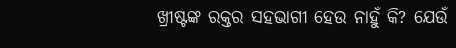ଖ୍ରୀଷ୍ଟଙ୍କ ରକ୍ତର ସହଭାଗୀ ହେଉ ନାହୁଁ କି? ଯେଉଁ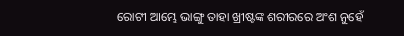ରୋଟୀ ଆମ୍ଭେ ଭାଙ୍ଗୁ ତାହା ଖ୍ରୀଷ୍ଟଙ୍କ ଶରୀରରେ ଅଂଶ ନୁହେଁ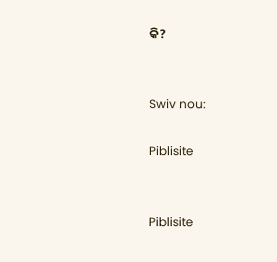କି?


Swiv nou:

Piblisite


Piblisite